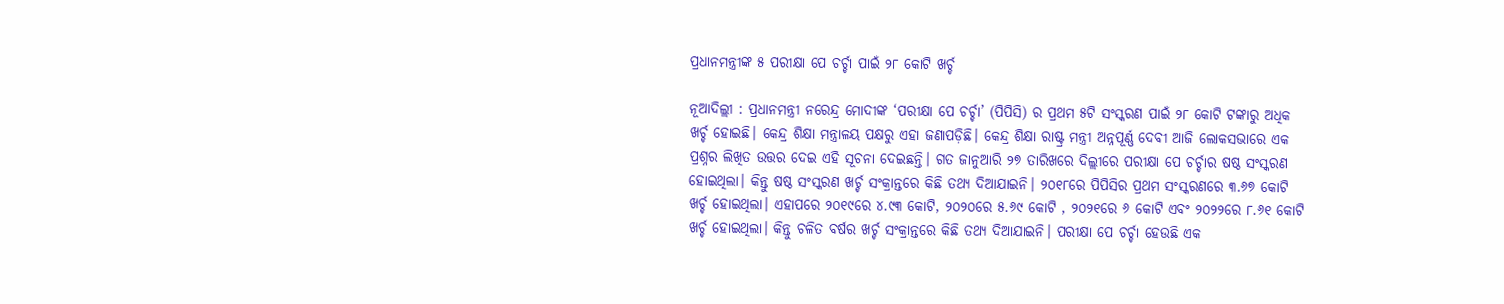ପ୍ରଧାନମନ୍ତ୍ରୀଙ୍କ ୫ ପରୀକ୍ଷା ପେ ଚର୍ଚ୍ଚା ପାଇଁ ୨୮ କୋଟି ଖର୍ଚ୍ଚ

ନୂଆଦିଲ୍ଲୀ : ପ୍ରଧାନମନ୍ତ୍ରୀ ନରେନ୍ଦ୍ର ମୋଦୀଙ୍କ ‘ପରୀକ୍ଷା ପେ ଚର୍ଚ୍ଚା’ (ପିପିସି) ର ପ୍ରଥମ ୫ଟି ସଂସ୍କରଣ ପାଇଁ ୨୮ କୋଟି ଟଙ୍କାରୁ ଅଧିକ ଖର୍ଚ୍ଚ ହୋଇଛି। କେନ୍ଦ୍ର ଶିକ୍ଷା ମନ୍ତ୍ରାଳୟ ପକ୍ଷରୁ ଏହା ଜଣାପଡ଼ିଛି। କେନ୍ଦ୍ର ଶିକ୍ଷା ରାଷ୍ଟ୍ର ମନ୍ତ୍ରୀ ଅନ୍ନପୂର୍ଣ୍ଣ ଦେବୀ ଆଜି ‌ଲୋକସଭାରେ ଏକ ପ୍ରଶ୍ନର ଲିଖିତ ଉତ୍ତର ଦେଇ ଏହି ସୂଚନା ଦେଇଛନ୍ତି। ଗତ ଜାନୁଆରି ୨୭ ତାରିଖରେ ଦିଲ୍ଲୀରେ ପରୀକ୍ଷା ପେ ଚର୍ଚ୍ଚାର ଷଷ୍ଠ ସଂସ୍କରଣ ହୋଇଥିଲା। କିନ୍ତୁ ଷଷ୍ଠ ସଂସ୍କରଣ ଖର୍ଚ୍ଚ ସଂକ୍ରାନ୍ତରେ କିଛି ତଥ୍ୟ ଦିଆଯାଇନି। ୨୦୧୮ରେ ପିପିସିର ପ୍ରଥମ ସଂସ୍କରଣରେ ୩.୬୭ କୋଟି ଖର୍ଚ୍ଚ ହୋଇଥିଲା। ଏହାପରେ ୨୦୧୯ରେ ୪.୯୩ କୋଟି, ୨୦୨୦ରେ ୫.୬୯ କୋଟି , ୨୦୨୧ରେ ୬ କୋଟି ଏବଂ ୨୦୨୨ରେ ୮.୬୧ କୋଟି ଖର୍ଚ୍ଚ ହୋଇଥିଲା। କିନ୍ତୁ ଚଳିତ ବର୍ଷର ଖର୍ଚ୍ଚ ସଂକ୍ରାନ୍ତରେ କିଛି ତଥ୍ୟ ଦିଆଯାଇନି। ପରୀକ୍ଷା ପେ ଚର୍ଚ୍ଚା ହେଉଛି ଏକ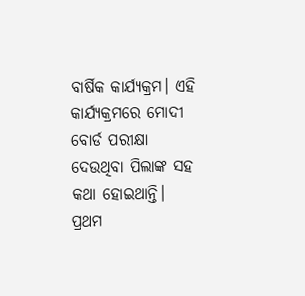ବାର୍ଷିକ କାର୍ଯ୍ୟକ୍ରମ। ଏହି କାର୍ଯ୍ୟକ୍ରମରେ ମୋଦୀ ବୋର୍ଡ ପରୀକ୍ଷା ଦେଉଥିବା ପିଲାଙ୍କ ସହ କଥା ହୋଇଥାନ୍ତି। ପ୍ରଥମ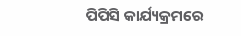ପିପିସି କାର୍ଯ୍ୟକ୍ରମରେ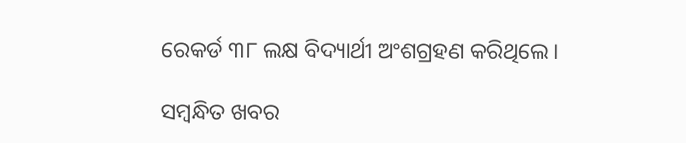ରେକର୍ଡ ୩୮ ଲକ୍ଷ ବିଦ୍ୟାର୍ଥୀ ଅଂଶଗ୍ରହଣ କରିଥିଲେ।

ସମ୍ବନ୍ଧିତ ଖବର